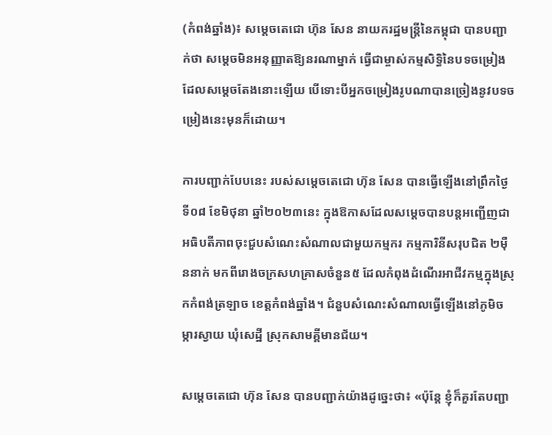(កំពង់ឆ្នាំង)៖ សម្តេចតេជោ ហ៊ុន សែន នាយករដ្ឋមន្ត្រីនៃកម្ពុជា បានបញ្ជាក់ថា សម្តេចមិនអនុញ្ញាតឱ្យនរណាម្នាក់ ធ្វើជាម្ចាស់កម្មសិទ្ធិនៃបទចម្រៀងដែលសម្តេចតែងនោះឡើយ បើទោះបីអ្នកចម្រៀងរូបណាបានច្រៀងនូវបទចម្រៀងនេះមុនក៏ដោយ។

ការបញ្ជាក់បែបនេះ របស់សម្តេចតេជោ ហ៊ុន សែន បានធ្វើឡើងនៅព្រឹកថ្ងៃទី០៨ ខែមិថុនា ឆ្នាំ២០២៣នេះ ក្នុងឱកាសដែលសម្តេចបានបន្តអញ្ជើញជាអធិបតីភាពចុះជួបសំណេះសំណាលជាមួយកម្មករ កម្មការិនីសរុបជិត ២ម៉ឺននាក់ មកពីរោងចក្រសហគ្រាសចំនួន៥ ដែលកំពុងដំណើរអាជីវកម្មក្នុងស្រុកកំពង់ត្រឡាច ខេត្តកំពង់ឆ្នាំង។ ជំនួបសំណេះសំណាលធ្វើឡើងនៅភូមិចម្ការស្វាយ ឃុំសេដ្ឋី ស្រុកសាមគ្គីមានជ័យ។

សម្តេចតេជោ ហ៊ុន សែន បានបញ្ជាក់យ៉ាងដូច្នេះថា៖ «ប៉ុន្តែ ខ្ញុំក៏គួរតែបញ្ជា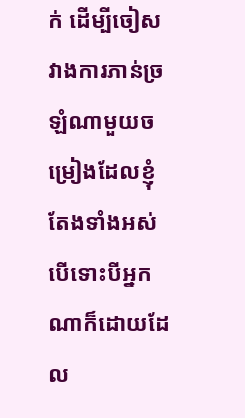ក់ ដើម្បីចៀសវាងការភាន់ច្រឡំណាមួយចម្រៀងដែលខ្ញុំតែងទាំងអស់ បើទោះបីអ្នកណាក៏ដោយដែល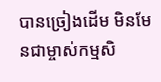បានច្រៀងដើម មិនមែនជាម្ចាស់កម្មសិ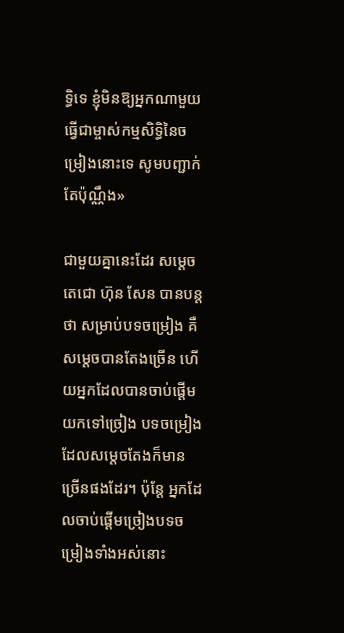ទ្ធិទេ ខ្ញុំមិនឱ្យអ្នកណាមួយធ្វើជាម្ចាស់កម្មសិទ្ធិនៃចម្រៀងនោះទេ សូមបញ្ជាក់តែប៉ុណ្ណឹង»

ជាមួយគ្នានេះដែរ សម្តេចតេជោ ហ៊ុន សែន បានបន្តថា សម្រាប់បទចម្រៀង គឺសម្តេចបានតែងច្រើន ហើយអ្នកដែលបានចាប់ផ្តើមយកទៅច្រៀង បទចម្រៀងដែលសម្តេចតែងក៏មានច្រើនផងដែរ។ ប៉ុន្តែ អ្នកដែលចាប់ផ្តើមច្រៀងបទចម្រៀងទាំងអស់នោះ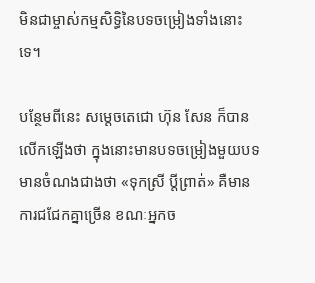មិនជាម្ចាស់កម្មសិទ្ធិនៃបទចម្រៀងទាំងនោះទេ។

បន្ថែមពីនេះ សម្តេចតេជោ ហ៊ុន សែន ក៏បានលើកឡើងថា ក្នុងនោះមានបទចម្រៀងមួយបទមានចំណងជាងថា «ទុកស្រី ប្តីព្រាត់» គឺមានការជជែកគ្នាច្រើន ខណៈអ្នកច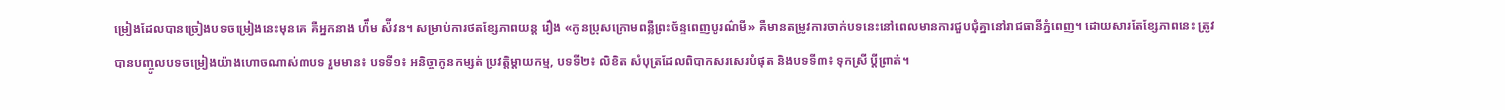ម្រៀងដែលបានច្រៀងបទចម្រៀងនេះមុនគេ គឺអ្នកនាង ហ៉ឹម ស៉ីវន។ សម្រាប់ការថតខ្សែភាពយន្ត រឿង «កូនប្រុសក្រោមពន្លឺព្រះច័ន្ទពេញបូរណ៌មី» គឺមានតម្រូវការចាក់បទនេះនៅពេលមានការជួបជុំគ្នានៅរាជធានីភ្នំពេញ។ ដោយសារតែខ្សែភាពនេះ ត្រូវបានបញ្ចូលបទចម្រៀងយ៉ាងហោចណាស់៣បទ រួមមាន៖ បទទី១៖ អនិច្ចាកូនកម្សត់ ប្រវត្តិម្តាយកម្ម, បទទី២៖ លិខិត សំបុត្រដែលពិបាកសរសេរបំផុត និងបទទី៣៖ ទុកស្រី ប្តីព្រាត់។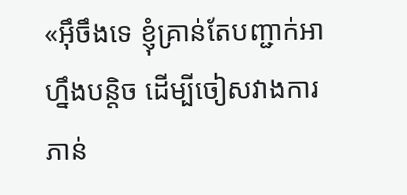«អ៊ឹចឹងទេ ខ្ញុំគ្រាន់តែបញ្ជាក់អាហ្នឹងបន្តិច ដើម្បីចៀសវាងការភាន់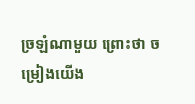ច្រឡំណាមួយ ព្រោះថា ចម្រៀងយើង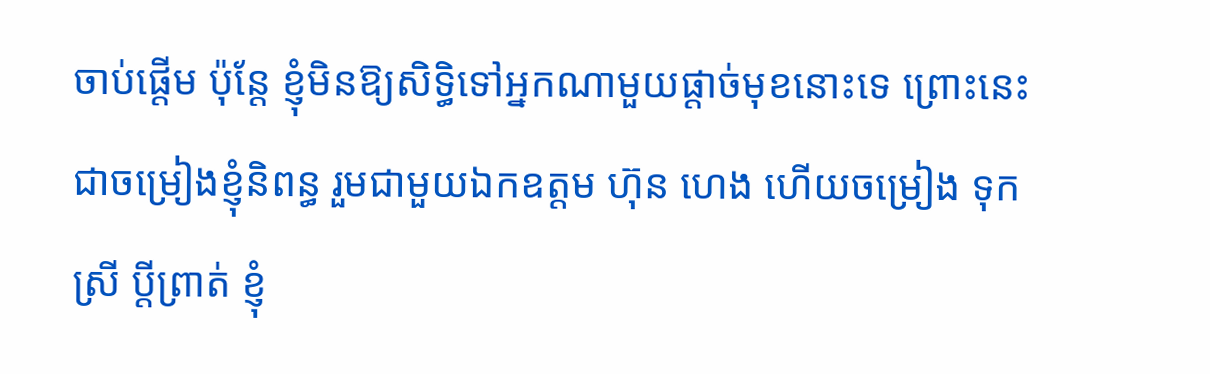ចាប់ផ្តើម ប៉ុន្តែ ខ្ញុំមិនឱ្យសិទ្ធិទៅអ្នកណាមួយផ្តាច់មុខនោះទេ ព្រោះនេះជាចម្រៀងខ្ញុំនិពន្ធ រួមជាមួយឯកឧត្តម ហ៊ុន ហេង ហើយចម្រៀង ទុកស្រី ប្តីព្រាត់ ខ្ញុំ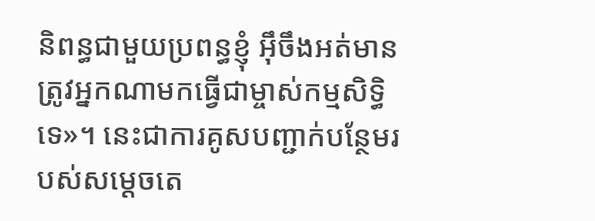និពន្ធជាមួយប្រពន្ធខ្ញុំ អ៊ឹចឹងអត់មានត្រូវអ្នកណាមកធ្វើជាម្ចាស់កម្មសិទ្ធិទេ»។ នេះជាការគូសបញ្ជាក់បន្ថែមរបស់សម្តេចតេ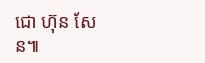ជោ ហ៊ុន សែន៕